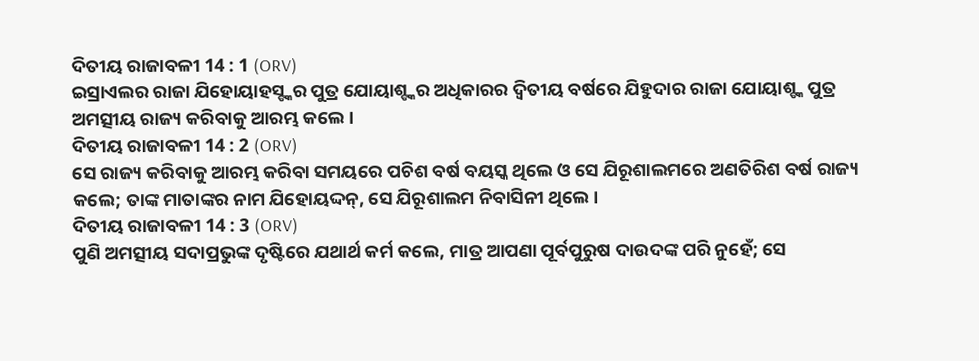ଦିତୀୟ ରାଜାବଳୀ 14 : 1 (ORV)
ଇସ୍ରାଏଲର ରାଜା ଯିହୋୟାହସ୍ଙ୍କର ପୁତ୍ର ଯୋୟାଶ୍ଙ୍କର ଅଧିକାରର ଦ୍ଵିତୀୟ ବର୍ଷରେ ଯିହୁଦାର ରାଜା ଯୋୟାଶ୍ଙ୍କ ପୁତ୍ର ଅମତ୍ସୀୟ ରାଜ୍ୟ କରିବାକୁ ଆରମ୍ଭ କଲେ ।
ଦିତୀୟ ରାଜାବଳୀ 14 : 2 (ORV)
ସେ ରାଜ୍ୟ କରିବାକୁ ଆରମ୍ଭ କରିବା ସମୟରେ ପଚିଶ ବର୍ଷ ବୟସ୍କ ଥିଲେ ଓ ସେ ଯିରୂଶାଲମରେ ଅଣତିରିଶ ବର୍ଷ ରାଜ୍ୟ କଲେ; ତାଙ୍କ ମାତାଙ୍କର ନାମ ଯିହୋୟଦ୍ଦନ୍, ସେ ଯିରୂଶାଲମ ନିବାସିନୀ ଥିଲେ ।
ଦିତୀୟ ରାଜାବଳୀ 14 : 3 (ORV)
ପୁଣି ଅମତ୍ସୀୟ ସଦାପ୍ରଭୁଙ୍କ ଦୃଷ୍ଟିରେ ଯଥାର୍ଥ କର୍ମ କଲେ, ମାତ୍ର ଆପଣା ପୂର୍ବପୁରୁଷ ଦାଉଦଙ୍କ ପରି ନୁହେଁ; ସେ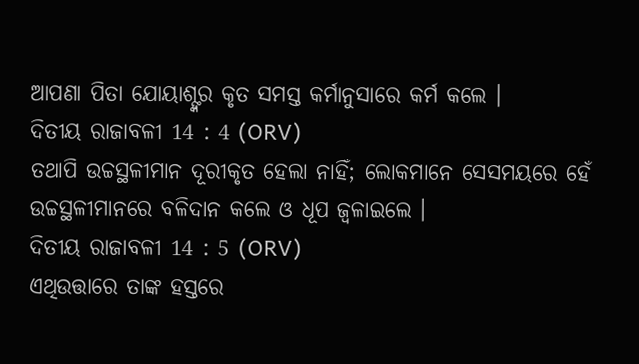ଆପଣା ପିତା ଯୋୟାଶ୍ଙ୍କର କୃତ ସମସ୍ତ କର୍ମାନୁସାରେ କର୍ମ କଲେ ।
ଦିତୀୟ ରାଜାବଳୀ 14 : 4 (ORV)
ତଥାପି ଉଚ୍ଚସ୍ଥଳୀମାନ ଦୂରୀକୃତ ହେଲା ନାହିଁ; ଲୋକମାନେ ସେସମୟରେ ହେଁ ଉଚ୍ଚସ୍ଥଳୀମାନରେ ବଳିଦାନ କଲେ ଓ ଧୂପ ଜ୍ଵଳାଇଲେ ।
ଦିତୀୟ ରାଜାବଳୀ 14 : 5 (ORV)
ଏଥିଉତ୍ତାରେ ତାଙ୍କ ହସ୍ତରେ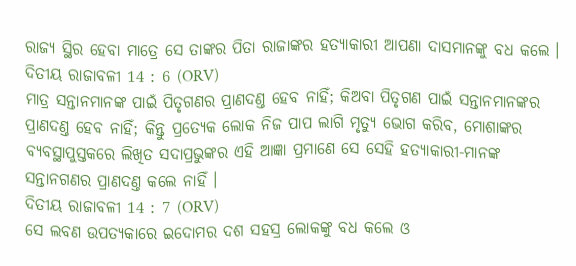ରାଜ୍ୟ ସ୍ଥିର ହେବା ମାତ୍ରେ ସେ ତାଙ୍କର ପିତା ରାଜାଙ୍କର ହତ୍ୟାକାରୀ ଆପଣା ଦାସମାନଙ୍କୁ ବଧ କଲେ ।
ଦିତୀୟ ରାଜାବଳୀ 14 : 6 (ORV)
ମାତ୍ର ସନ୍ତାନମାନଙ୍କ ପାଇଁ ପିତୃଗଣର ପ୍ରାଣଦଣ୍ତ ହେବ ନାହିଁ; କିଅବା ପିତୃଗଣ ପାଇଁ ସନ୍ତାନମାନଙ୍କର ପ୍ରାଣଦଣ୍ତ ହେବ ନାହିଁ; କିନ୍ତୁ ପ୍ରତ୍ୟେକ ଲୋକ ନିଜ ପାପ ଲାଗି ମୃତ୍ୟୁ ଭୋଗ କରିବ, ମୋଶାଙ୍କର ବ୍ୟବସ୍ଥାପୁସ୍ତକରେ ଲିଖିତ ସଦାପ୍ରଭୁଙ୍କର ଏହି ଆଜ୍ଞା ପ୍ରମାଣେ ସେ ସେହି ହତ୍ୟାକାରୀ-ମାନଙ୍କ ସନ୍ତାନଗଣର ପ୍ରାଣଦଣ୍ତ କଲେ ନାହିଁ ।
ଦିତୀୟ ରାଜାବଳୀ 14 : 7 (ORV)
ସେ ଲବଣ ଉପତ୍ୟକାରେ ଇଦୋମର ଦଶ ସହସ୍ର ଲୋକଙ୍କୁ ବଧ କଲେ ଓ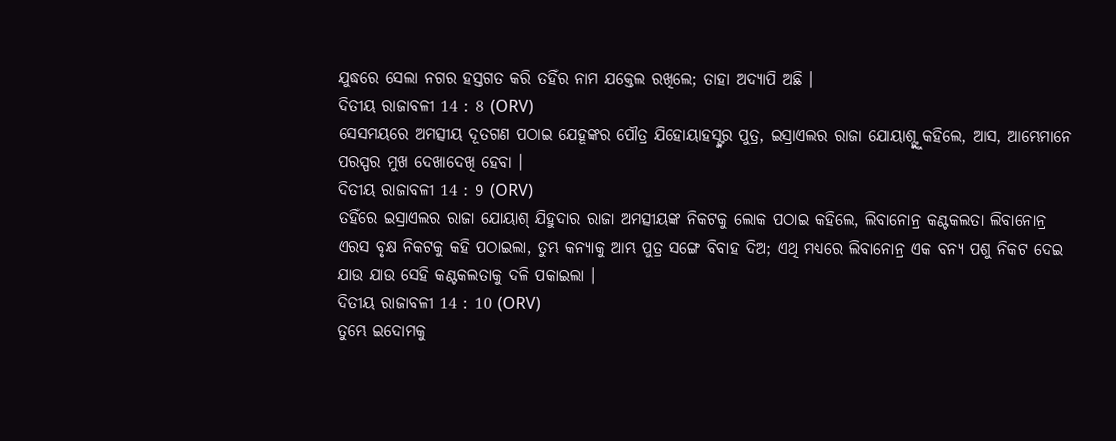ଯୁଦ୍ଧରେ ସେଲା ନଗର ହସ୍ତଗତ କରି ତହିଁର ନାମ ଯକ୍ତେଲ ରଖିଲେ; ତାହା ଅଦ୍ୟାପି ଅଛି ।
ଦିତୀୟ ରାଜାବଳୀ 14 : 8 (ORV)
ସେସମୟରେ ଅମତ୍ସୀୟ ଦୂତଗଣ ପଠାଇ ଯେହୂଙ୍କର ପୌତ୍ର ଯିହୋୟାହସ୍ଙ୍କର ପୁତ୍ର, ଇସ୍ରାଏଲର ରାଜା ଯୋୟାଶ୍ଙ୍କୁ କହିଲେ, ଆସ, ଆମ୍ଭେମାନେ ପରସ୍ପର ମୁଖ ଦେଖାଦେଖି ହେବା ।
ଦିତୀୟ ରାଜାବଳୀ 14 : 9 (ORV)
ତହିଁରେ ଇସ୍ରାଏଲର ରାଜା ଯୋୟାଶ୍ ଯିହୁଦାର ରାଜା ଅମତ୍ସୀୟଙ୍କ ନିକଟକୁ ଲୋକ ପଠାଇ କହିଲେ, ଲିବାନୋନ୍ର କଣ୍ଟକଲତା ଲିବାନୋନ୍ର ଏରସ ବୃକ୍ଷ ନିକଟକୁ କହି ପଠାଇଲା, ତୁମ୍ଭ କନ୍ୟାକୁ ଆମ୍ଭ ପୁତ୍ର ସଙ୍ଗେ ବିବାହ ଦିଅ; ଏଥି ମଧ୍ୟରେ ଲିବାନୋନ୍ର ଏକ ବନ୍ୟ ପଶୁ ନିକଟ ଦେଇ ଯାଉ ଯାଉ ସେହି କଣ୍ଟକଲତାକୁ ଦଳି ପକାଇଲା ।
ଦିତୀୟ ରାଜାବଳୀ 14 : 10 (ORV)
ତୁମ୍ଭେ ଇଦୋମକୁ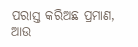ପରାସ୍ତ କରିଅଛ ପ୍ରମାଣ, ଆଉ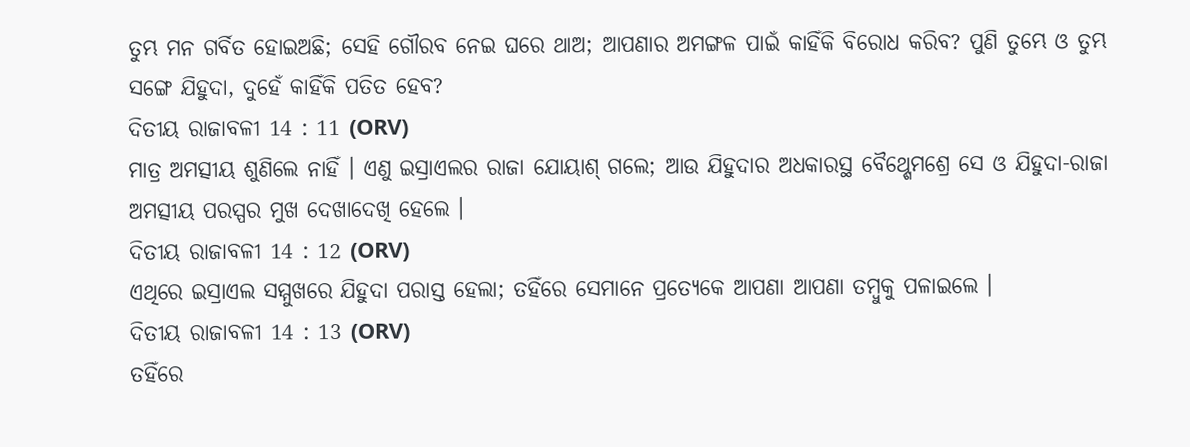ତୁମ୍ଭ ମନ ଗର୍ବିତ ହୋଇଅଛି; ସେହି ଗୌରବ ନେଇ ଘରେ ଥାଅ; ଆପଣାର ଅମଙ୍ଗଳ ପାଇଁ କାହିଁକି ବିରୋଧ କରିବ? ପୁଣି ତୁମ୍ଭେ ଓ ତୁମ୍ଭ ସଙ୍ଗେ ଯିହୁଦା, ଦୁହେଁ କାହିଁକି ପତିତ ହେବ?
ଦିତୀୟ ରାଜାବଳୀ 14 : 11 (ORV)
ମାତ୍ର ଅମତ୍ସୀୟ ଶୁଣିଲେ ନାହିଁ । ଏଣୁ ଇସ୍ରାଏଲର ରାଜା ଯୋୟାଶ୍ ଗଲେ; ଆଉ ଯିହୁଦାର ଅଧକାରସ୍ଥ ବୈଥ୍ଶେମଶ୍ରେ ସେ ଓ ଯିହୁଦା-ରାଜା ଅମତ୍ସୀୟ ପରସ୍ପର ମୁଖ ଦେଖାଦେଖି ହେଲେ ।
ଦିତୀୟ ରାଜାବଳୀ 14 : 12 (ORV)
ଏଥିରେ ଇସ୍ରାଏଲ ସମ୍ମୁଖରେ ଯିହୁଦା ପରାସ୍ତ ହେଲା; ତହିଁରେ ସେମାନେ ପ୍ରତ୍ୟେକେ ଆପଣା ଆପଣା ତମ୍ଵୁକୁ ପଳାଇଲେ ।
ଦିତୀୟ ରାଜାବଳୀ 14 : 13 (ORV)
ତହିଁରେ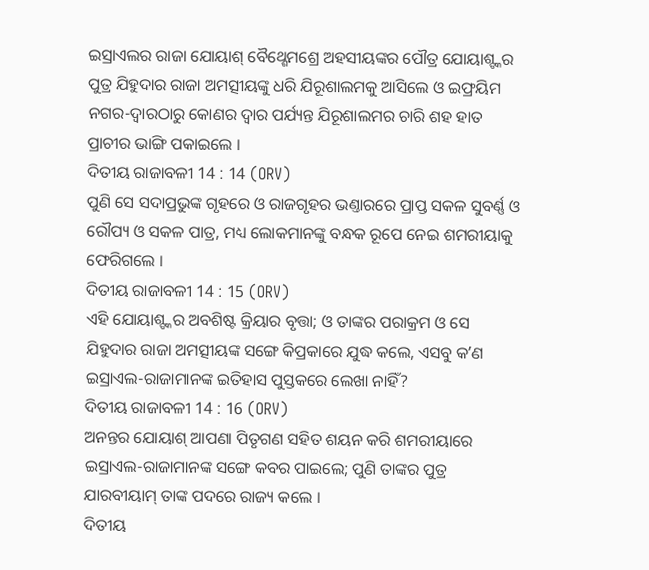ଇସ୍ରାଏଲର ରାଜା ଯୋୟାଶ୍ ବୈଥ୍ଶେମଶ୍ରେ ଅହସୀୟଙ୍କର ପୌତ୍ର ଯୋୟାଶ୍ଙ୍କର ପୁତ୍ର ଯିହୁଦାର ରାଜା ଅମତ୍ସୀୟଙ୍କୁ ଧରି ଯିରୂଶାଲମକୁ ଆସିଲେ ଓ ଇଫ୍ରୟିମ ନଗର-ଦ୍ଵାରଠାରୁ କୋଣର ଦ୍ଵାର ପର୍ଯ୍ୟନ୍ତ ଯିରୂଶାଲମର ଚାରି ଶହ ହାତ ପ୍ରାଚୀର ଭାଙ୍ଗି ପକାଇଲେ ।
ଦିତୀୟ ରାଜାବଳୀ 14 : 14 (ORV)
ପୁଣି ସେ ସଦାପ୍ରଭୁଙ୍କ ଗୃହରେ ଓ ରାଜଗୃହର ଭଣ୍ତାରରେ ପ୍ରାପ୍ତ ସକଳ ସୁବର୍ଣ୍ଣ ଓ ରୌପ୍ୟ ଓ ସକଳ ପାତ୍ର, ମଧ୍ୟ ଲୋକମାନଙ୍କୁ ବନ୍ଧକ ରୂପେ ନେଇ ଶମରୀୟାକୁ ଫେରିଗଲେ ।
ଦିତୀୟ ରାଜାବଳୀ 14 : 15 (ORV)
ଏହି ଯୋୟାଶ୍ଙ୍କର ଅବଶିଷ୍ଟ କ୍ରିୟାର ବୃତ୍ତା; ଓ ତାଙ୍କର ପରାକ୍ରମ ଓ ସେ ଯିହୁଦାର ରାଜା ଅମତ୍ସୀୟଙ୍କ ସଙ୍ଗେ କିପ୍ରକାରେ ଯୁଦ୍ଧ କଲେ, ଏସବୁ କʼଣ ଇସ୍ରାଏଲ-ରାଜାମାନଙ୍କ ଇତିହାସ ପୁସ୍ତକରେ ଲେଖା ନାହିଁ?
ଦିତୀୟ ରାଜାବଳୀ 14 : 16 (ORV)
ଅନନ୍ତର ଯୋୟାଶ୍ ଆପଣା ପିତୃଗଣ ସହିତ ଶୟନ କରି ଶମରୀୟାରେ ଇସ୍ରାଏଲ-ରାଜାମାନଙ୍କ ସଙ୍ଗେ କବର ପାଇଲେ; ପୁଣି ତାଙ୍କର ପୁତ୍ର ଯାରବୀୟାମ୍ ତାଙ୍କ ପଦରେ ରାଜ୍ୟ କଲେ ।
ଦିତୀୟ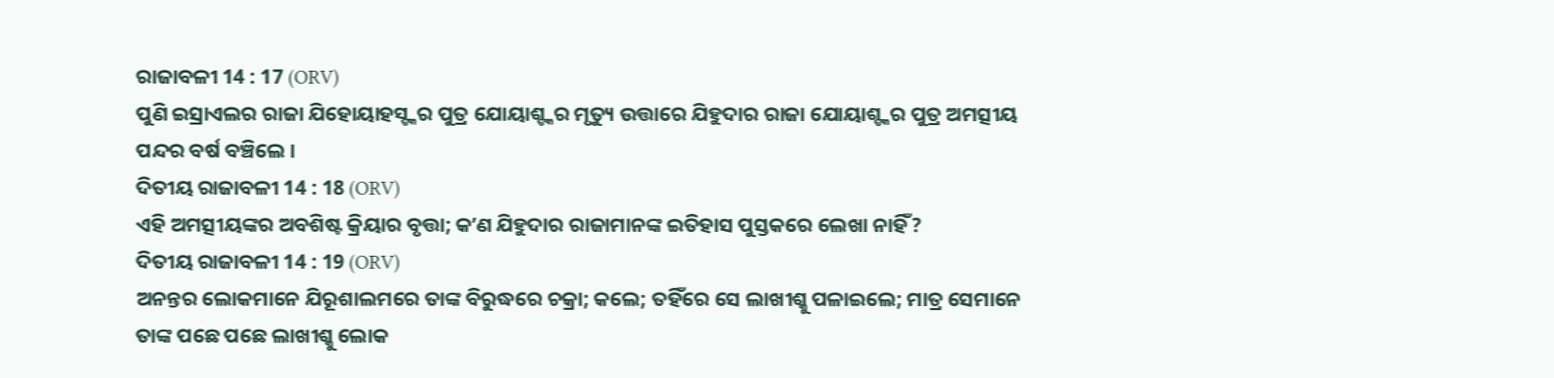ରାଜାବଳୀ 14 : 17 (ORV)
ପୁଣି ଇସ୍ରାଏଲର ରାଜା ଯିହୋୟାହସ୍ଙ୍କର ପୁତ୍ର ଯୋୟାଶ୍ଙ୍କର ମୃତ୍ୟୁ ଉତ୍ତାରେ ଯିହୁଦାର ରାଜା ଯୋୟାଶ୍ଙ୍କର ପୁତ୍ର ଅମତ୍ସୀୟ ପନ୍ଦର ବର୍ଷ ବଞ୍ଚିଲେ ।
ଦିତୀୟ ରାଜାବଳୀ 14 : 18 (ORV)
ଏହି ଅମତ୍ସୀୟଙ୍କର ଅବଶିଷ୍ଟ କ୍ରିୟାର ବୃତ୍ତା; କʼଣ ଯିହୁଦାର ରାଜାମାନଙ୍କ ଇତିହାସ ପୁସ୍ତକରେ ଲେଖା ନାହିଁ?
ଦିତୀୟ ରାଜାବଳୀ 14 : 19 (ORV)
ଅନନ୍ତର ଲୋକମାନେ ଯିରୂଶାଲମରେ ତାଙ୍କ ବିରୁଦ୍ଧରେ ଚକ୍ରା; କଲେ; ତହିଁରେ ସେ ଲାଖୀଶ୍କୁ ପଳାଇଲେ; ମାତ୍ର ସେମାନେ ତାଙ୍କ ପଛେ ପଛେ ଲାଖୀଶ୍କୁ ଲୋକ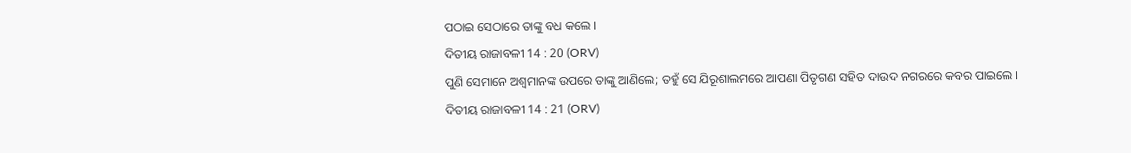ପଠାଇ ସେଠାରେ ତାଙ୍କୁ ବଧ କଲେ ।
ଦିତୀୟ ରାଜାବଳୀ 14 : 20 (ORV)
ପୁଣି ସେମାନେ ଅଶ୍ଵମାନଙ୍କ ଉପରେ ତାଙ୍କୁ ଆଣିଲେ; ତହୁଁ ସେ ଯିରୂଶାଲମରେ ଆପଣା ପିତୃଗଣ ସହିତ ଦାଉଦ ନଗରରେ କବର ପାଇଲେ ।
ଦିତୀୟ ରାଜାବଳୀ 14 : 21 (ORV)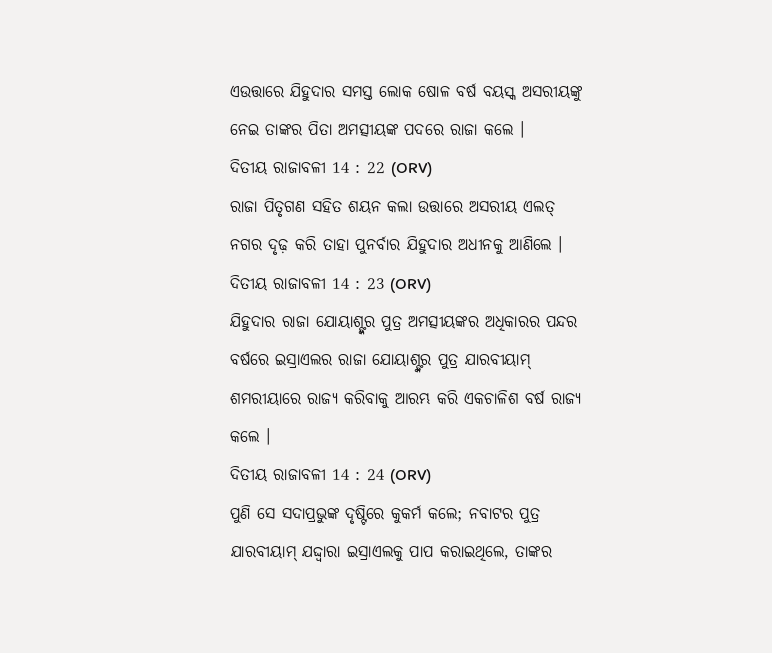ଏଉତ୍ତାରେ ଯିହୁଦାର ସମସ୍ତ ଲୋକ ଷୋଳ ବର୍ଷ ବୟସ୍କ ଅସରୀୟଙ୍କୁ ନେଇ ତାଙ୍କର ପିତା ଅମତ୍ସୀୟଙ୍କ ପଦରେ ରାଜା କଲେ ।
ଦିତୀୟ ରାଜାବଳୀ 14 : 22 (ORV)
ରାଜା ପିତୃଗଣ ସହିତ ଶୟନ କଲା ଉତ୍ତାରେ ଅସରୀୟ ଏଲତ୍ ନଗର ଦୃଢ଼ କରି ତାହା ପୁନର୍ବାର ଯିହୁଦାର ଅଧୀନକୁ ଆଣିଲେ ।
ଦିତୀୟ ରାଜାବଳୀ 14 : 23 (ORV)
ଯିହୁଦାର ରାଜା ଯୋୟାଶ୍ଙ୍କର ପୁତ୍ର ଅମତ୍ସୀୟଙ୍କର ଅଧିକାରର ପନ୍ଦର ବର୍ଷରେ ଇସ୍ରାଏଲର ରାଜା ଯୋୟାଶ୍ଙ୍କର ପୁତ୍ର ଯାରବୀୟାମ୍ ଶମରୀୟାରେ ରାଜ୍ୟ କରିବାକୁ ଆରମ୍ଭ କରି ଏକଚାଳିଶ ବର୍ଷ ରାଜ୍ୟ କଲେ ।
ଦିତୀୟ ରାଜାବଳୀ 14 : 24 (ORV)
ପୁଣି ସେ ସଦାପ୍ରଭୁଙ୍କ ଦୃଷ୍ଟିରେ କୁକର୍ମ କଲେ; ନବାଟର ପୁତ୍ର ଯାରବୀୟାମ୍ ଯଦ୍ଦ୍ଵାରା ଇସ୍ରାଏଲକୁ ପାପ କରାଇଥିଲେ, ତାଙ୍କର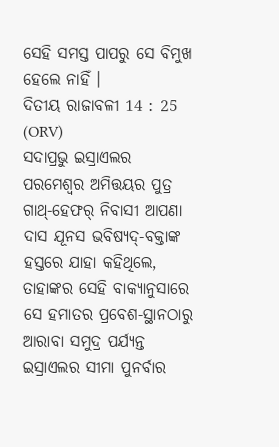ସେହି ସମସ୍ତ ପାପରୁ ସେ ବିମୁଖ ହେଲେ ନାହିଁ ।
ଦିତୀୟ ରାଜାବଳୀ 14 : 25 (ORV)
ସଦାପ୍ରଭୁ ଇସ୍ରାଏଲର ପରମେଶ୍ଵର ଅମିତ୍ତୟର ପୁତ୍ର ଗାଥ୍-ହେଫର୍ ନିବାସୀ ଆପଣା ଦାସ ଯୂନସ ଭବିଷ୍ୟଦ୍-ବକ୍ତାଙ୍କ ହସ୍ତରେ ଯାହା କହିଥିଲେ, ତାହାଙ୍କର ସେହି ବାକ୍ୟାନୁସାରେ ସେ ହମାତର ପ୍ରବେଶ-ସ୍ଥାନଠାରୁ ଆରାବା ସମୁଦ୍ର ପର୍ଯ୍ୟନ୍ତ ଇସ୍ରାଏଲର ସୀମା ପୁନର୍ବାର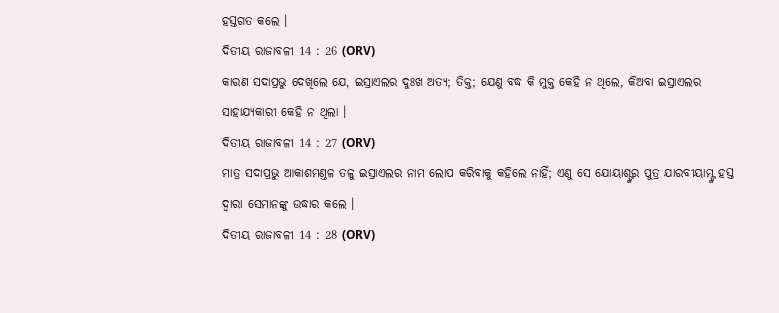ହସ୍ତଗତ କଲେ ।
ଦିତୀୟ ରାଜାବଳୀ 14 : 26 (ORV)
କାରଣ ସଦାପ୍ରଭୁ ଦେଖିଲେ ଯେ, ଇସ୍ରାଏଲର ଦୁଃଖ ଅତ୍ୟ; ତିକ୍ତ; ଯେଣୁ ବଦ୍ଧ କି ମୁକ୍ତ କେହି ନ ଥିଲେ, କିଅବା ଇସ୍ରାଏଲର ସାହାଯ୍ୟକାରୀ କେହି ନ ଥିଲା ।
ଦିତୀୟ ରାଜାବଳୀ 14 : 27 (ORV)
ମାତ୍ର ସଦାପ୍ରଭୁ ଆକାଶମଣ୍ତଳ ତଳୁ ଇସ୍ରାଏଲର ନାମ ଲୋପ କରିବାକୁ କହିଲେ ନାହିଁ; ଏଣୁ ସେ ଯୋୟାଶ୍ଙ୍କର ପୁତ୍ର ଯାରବୀୟାମ୍ଙ୍କ ହସ୍ତ ଦ୍ଵାରା ସେମାନଙ୍କୁ ଉଦ୍ଧାର କଲେ ।
ଦିତୀୟ ରାଜାବଳୀ 14 : 28 (ORV)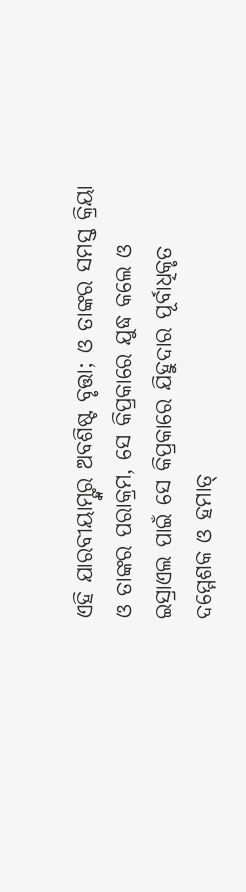ଏହି ଯାରବୀୟାମ୍ଙ୍କର ଅବଶିଷ୍ଟ ବୃତ୍ତା; ଓ ତାଙ୍କର ସମସ୍ତ କ୍ରିୟା ଓ ତାଙ୍କର ପରାକ୍ରମ, ସେ କିପ୍ରକାରେ ଯୁଦ୍ଧ କଲେ ଓ ଇସ୍ରାଏଲ ପାଇଁ ସେ କିପ୍ରକାରେ ଯିହୁଦାର ପୂର୍ବାଧିକୃତ ଦମ୍ମେଶକ ଓ ହମାତ୍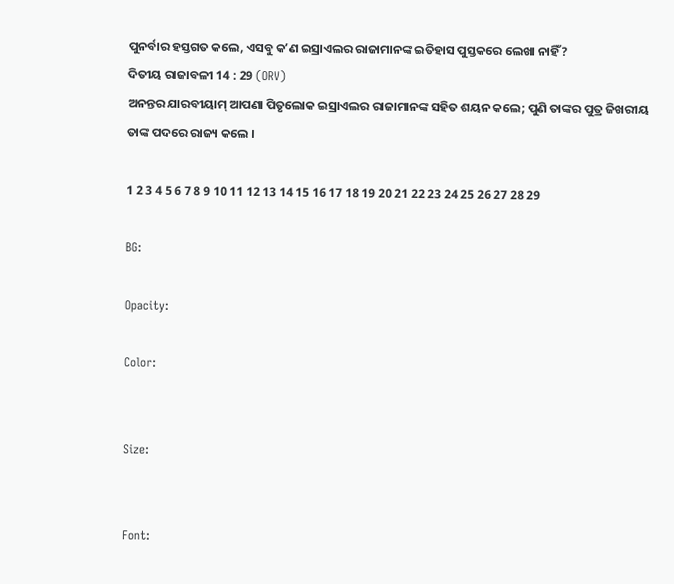ପୁନର୍ବାର ହସ୍ତଗତ କଲେ, ଏସବୁ କʼଣ ଇସ୍ରାଏଲର ରାଜାମାନଙ୍କ ଇତିହାସ ପୁସ୍ତକରେ ଲେଖା ନାହିଁ?
ଦିତୀୟ ରାଜାବଳୀ 14 : 29 (ORV)
ଅନନ୍ତର ଯାରବୀୟାମ୍ ଆପଣା ପିତୃଲୋକ ଇସ୍ରାଏଲର ରାଜାମାନଙ୍କ ସହିତ ଶୟନ କଲେ; ପୁଣି ତାଙ୍କର ପୁତ୍ର ଜିଖରୀୟ ତାଙ୍କ ପଦରେ ରାଜ୍ୟ କଲେ ।

1 2 3 4 5 6 7 8 9 10 11 12 13 14 15 16 17 18 19 20 21 22 23 24 25 26 27 28 29

BG:

Opacity:

Color:


Size:


Font: